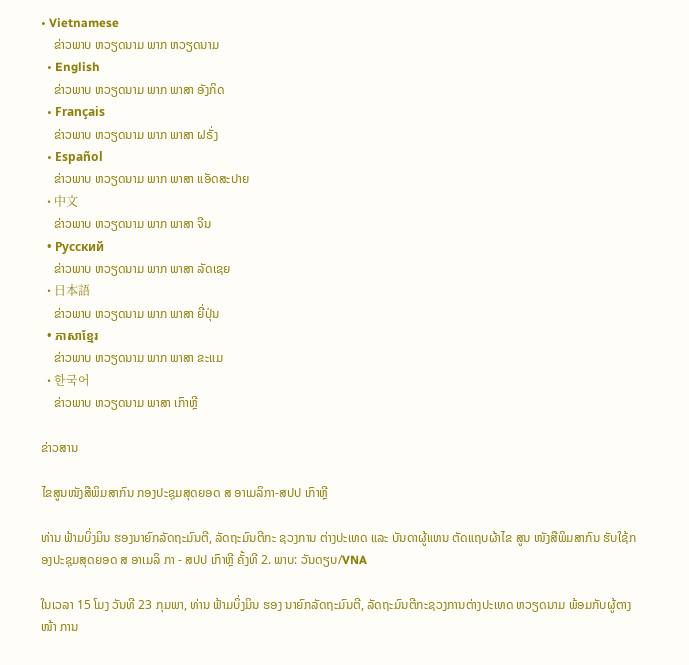• Vietnamese
    ຂ່າວພາບ ຫວຽດນາມ ພາກ ຫວຽດນາມ
  • English
    ຂ່າວພາບ ຫວຽດນາມ ພາກ ພາສາ ອັງກິດ
  • Français
    ຂ່າວພາບ ຫວຽດນາມ ພາກ ພາສາ ຝຣັ່ງ
  • Español
    ຂ່າວພາບ ຫວຽດນາມ ພາກ ພາສາ ແອັດສະປາຍ
  • 中文
    ຂ່າວພາບ ຫວຽດນາມ ພາກ ພາສາ ຈີນ
  • Русский
    ຂ່າວພາບ ຫວຽດນາມ ພາກ ພາສາ ລັດເຊຍ
  • 日本語
    ຂ່າວພາບ ຫວຽດນາມ ພາກ ພາສາ ຍີ່ປຸ່ນ
  • ភាសាខ្មែរ
    ຂ່າວພາບ ຫວຽດນາມ ພາກ ພາສາ ຂະແມ
  • 한국어
    ຂ່າວພາບ ຫວຽດນາມ ພາສາ ເກົາຫຼີ

ຂ່າວສານ

ໄຂສູນໜັງສືພິມສາກົນ ກອງປະຊຸມສຸດຍອດ ສ ອາເມລິກາ-ສປປ ເກົາຫຼີ

ທ່ານ ຟ້າມບິ່ງມິນ ຮອງນາຍົກລັດຖະມົນຕີ, ລັດຖະມົນຕີກະ ຊວງການ ຕ່າງປະເທດ ແລະ ບັນດາຜູ້ແທນ ຕັດແຖບຜ້າໄຂ ສູນ ໜັງສືພິມສາກົນ ຮັບໃຊ້ກອງປະຊຸມສຸດຍອດ ສ ອາເມລິ ກາ - ສປປ ເກົາຫຼີ ຄັ້ງທີ 2. ພາບ: ວັນດຽບ/VNA

ໃນເວລາ 15 ໂມງ ວັນທີ 23 ກຸມພາ, ທ່ານ ຟ້າມບິ່ງມິນ ຮອງ ນາຍົກລັດຖະມົນຕີ, ລັດຖະມົນຕີກະຊວງການຕ່າງປະເທດ ຫວຽດນາມ ພ້ອມກັບຜູ້ຕາງໜ້າ ການ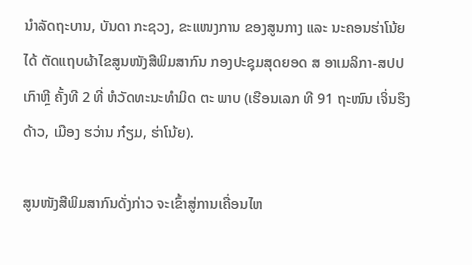ນຳລັດຖະບານ, ບັນດາ ກະຊວງ, ຂະແໜງການ ຂອງສູນກາງ ແລະ ນະຄອນຮ່າໂນ້ຍ ໄດ້ ຕັດແຖບຜ້າໄຂສູນໜັງສືພິມສາກົນ ກອງປະຊຸມສຸດຍອດ ສ ອາເມລິກາ-ສປປ ເກົາຫຼີ ຄັ້ງທີ 2 ທີ່ ຫໍວັດທະນະທຳມິດ ຕະ ພາບ (ເຮືອນເລກ ທີ 91 ຖະໜົນ ເຈິ່ນຮຶງດ້າວ, ເມືອງ ຮວ່ານ ກ໋ຽມ, ຮ່າໂນ້ຍ).

ສູນໜັງສືພິມສາກົນດັ່ງກ່າວ ຈະເຂົ້າສູ່ການເຄື່ອນໄຫ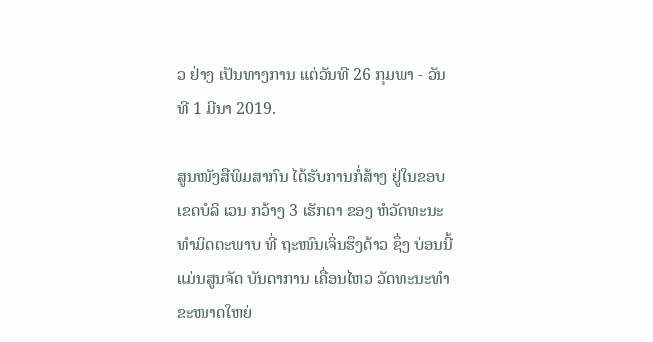ວ ຢ່າງ ເປັນທາງການ ແຕ່ວັນທີ 26 ກຸມພາ - ວັນທີ 1 ມີນາ 2019.

ສູນໜັງສືພິມສາກົນ ໄດ້ຮັບການກໍ່ສ້າງ ຢູ່ໃນຂອບເຂດບໍລິ ເວນ ກວ້າງ 3 ເຮັກຕາ ຂອງ ຫໍວັດທະນະທຳມິດຕະພາບ ທີ່ ຖະໜົນເຈິ່ນຮຶງດ້າວ ຊຶ່ງ ບ່ອນນີ້ ແມ່ນສູນຈັດ ບັນດາການ ເຄື່ອນໄຫວ ວັດທະນະທຳ ຂະໜາດໃຫຍ່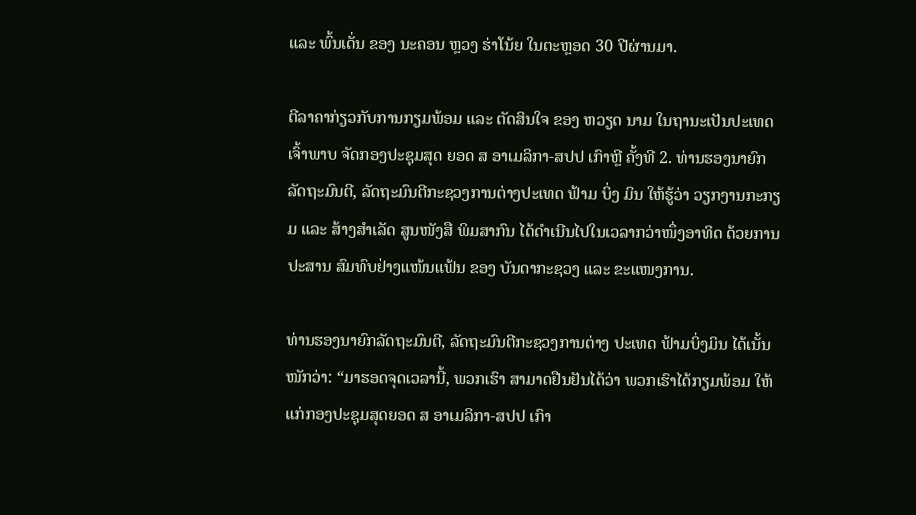ແລະ ພົ້ນເດັ່ນ ຂອງ ນະຄອນ ຫຼວງ ຮ່າໂນ້ຍ ໃນຕະຫຼອດ 30 ປີຜ່ານມາ.

ຕີລາຄາກ່ຽວກັບການກຽມພ້ອມ ແລະ ຕັດສິນໃຈ ຂອງ ຫວຽດ ນາມ ໃນຖານະເປັນປະເທດເຈົ້າພາບ ຈັດກອງປະຊຸມສຸດ ຍອດ ສ ອາເມລິກາ-ສປປ ເກົາຫຼີ ຄັ້ງທີ 2. ທ່ານຮອງນາຍົກ ລັດຖະມົນຕີ, ລັດຖະມົນຕີກະຊວງການຕ່າງປະເທດ ຟ້າມ ບິ່ງ ມິນ ໃຫ້ຮູ້ວ່າ ວຽກງານກະກຽມ ແລະ ສ້າງສຳເລັດ ສູນໜັງສື ພິມສາກົນ ໄດ້ດຳເນີນໄປໃນເວລາກວ່າໜຶ່ງອາທິດ ດ້ວຍການ ປະສານ ສົມທົບຢ່າງແໜ້ນແຟ້ນ ຂອງ ບັນດາກະຊວງ ແລະ ຂະແໜງການ.

ທ່ານຮອງນາຍົກລັດຖະມົນຕີ, ລັດຖະມົນຕີກະຊວງການຕ່າງ ປະເທດ ຟ້າມບິ່ງມິນ ໄດ້ເນັ້ນໜັກວ່າ: “ມາຮອດຈຸດເວລານີ້, ພວກເຮົາ ສາມາດຢືນຢັນໄດ້ວ່າ ພວກເຮົາໄດ້ກຽມພ້ອມ ໃຫ້ ແກ່ກອງປະຊຸມສຸດຍອດ ສ ອາເມລິກາ-ສປປ ເກົາ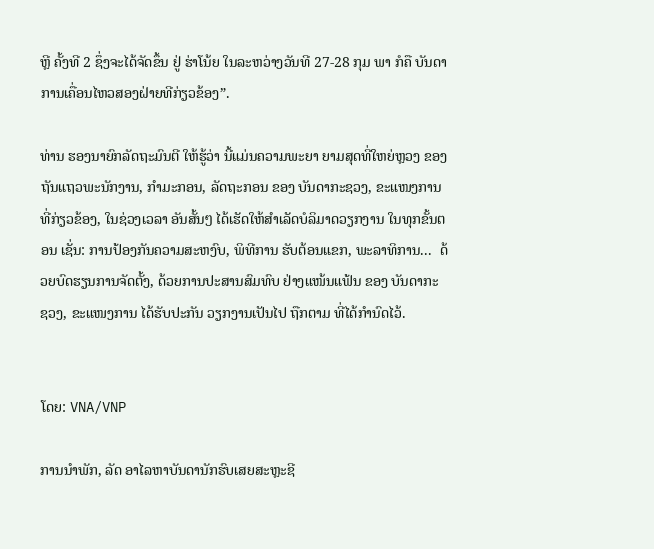ຫຼີ ຄັ້ງທີ 2 ຊຶ່ງຈະໄດ້ຈັດຂຶ້ນ ຢູ່ ຮ່າໂນ້ຍ ໃນລະຫວ່າງວັນທີ 27-28 ກຸມ ພາ ກໍຄື ບັນດາ ການເຄື່ອນໄຫວສອງຝ່າຍທີກ່ຽວຂ້ອງ”.

ທ່ານ ຮອງນາຍົກລັດຖະມົນຕີ ໃຫ້ຮູ້ວ່າ ນີ້ແມ່ນຄວາມພະຍາ ຍາມສຸດທີ່ໃຫຍ່ຫຼວງ ຂອງ ຖັນແຖວພະນັກງານ, ກຳມະກອນ, ລັດຖະກອນ ຂອງ ບັນດາກະຊວງ, ຂະແໜງການທີ່ກ່ຽວຂ້ອງ, ໃນຊ່ວງເວລາ ອັນສັ້ນໆ ໄດ້ເຮັດໃຫ້ສຳເລັດບໍລິມາດວຽກງານ ໃນທຸກຂັ້ນຕອນ ເຊັ່ນ: ການປ້ອງກັນຄວາມສະຫງົບ, ພິທີການ ຮັບຕ້ອນແຂກ, ພະລາທິການ...  ດ້ວຍບົດຮຽນການຈັດຕັ້ງ, ດ້ວຍການປະສານສົມທົບ ຢ່າງແໜ້ນແຟ້ນ ຂອງ ບັນດາກະ ຊວງ, ຂະແໜງການ ໄດ້ຮັບປະກັນ ວຽກງານເປັນໄປ ຖືກຕາມ ທີ່ໄດ້ກຳນົດໄວ້.


ໂດຍ: VNA/VNP

ການນຳພັກ, ລັດ ອາໄລຫາບັນດານັກຮົບເສຍສະຫຼະຊີ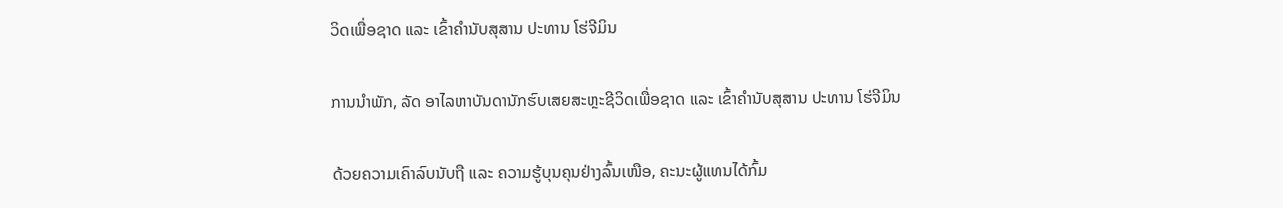ວິດເພື່ອຊາດ ແລະ ເຂົ້າຄຳນັບສຸສານ ປະທານ ໂຮ່ຈີມິນ

ການນຳພັກ, ລັດ ອາໄລຫາບັນດານັກຮົບເສຍສະຫຼະຊີວິດເພື່ອຊາດ ແລະ ເຂົ້າຄຳນັບສຸສານ ປະທານ ໂຮ່ຈີມິນ

ດ້ວຍຄວາມເຄົາລົບນັບຖື ແລະ ຄວາມຮູ້ບຸນຄຸນຢ່າງລົ້ນເໜືອ, ຄະນະຜູ້ແທນໄດ້ກົ້ມ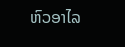ຫົວອາໄລ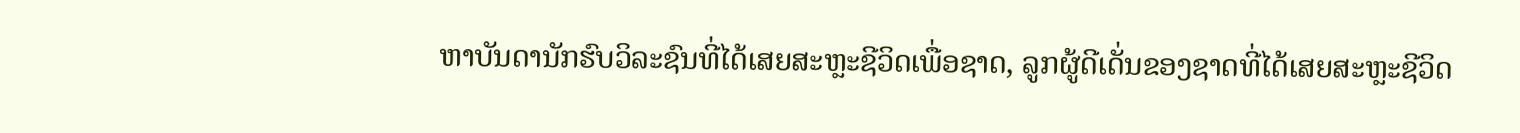ຫາບັນດານັກຮົບວິລະຊົນທີ່ໄດ້ເສຍສະຫຼະຊີວິດເພື່ອຊາດ, ລູກຜູ້ດີເດັ່ນຂອງຊາດທີ່ໄດ້ເສຍສະຫຼະຊີວິດ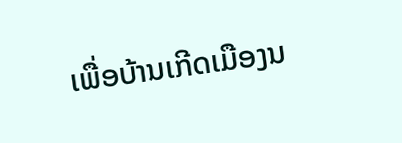ເພື່ອບ້ານເກີດເມືອງນ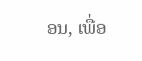ອນ, ເພື່ອ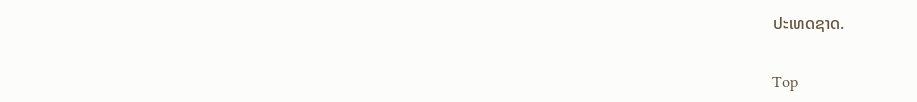ປະເທດຊາດ.

Top